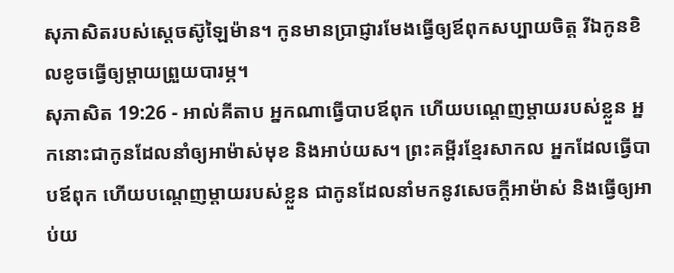សុភាសិតរបស់ស្តេចស៊ូឡៃម៉ាន។ កូនមានប្រាជ្ញារមែងធ្វើឲ្យឪពុកសប្បាយចិត្ត រីឯកូនខិលខូចធ្វើឲ្យម្ដាយព្រួយបារម្ភ។
សុភាសិត 19:26 - អាល់គីតាប អ្នកណាធ្វើបាបឪពុក ហើយបណ្ដេញម្ដាយរបស់ខ្លួន អ្នកនោះជាកូនដែលនាំឲ្យអាម៉ាស់មុខ និងអាប់យស។ ព្រះគម្ពីរខ្មែរសាកល អ្នកដែលធ្វើបាបឪពុក ហើយបណ្ដេញម្ដាយរបស់ខ្លួន ជាកូនដែលនាំមកនូវសេចក្ដីអាម៉ាស់ និងធ្វើឲ្យអាប់យ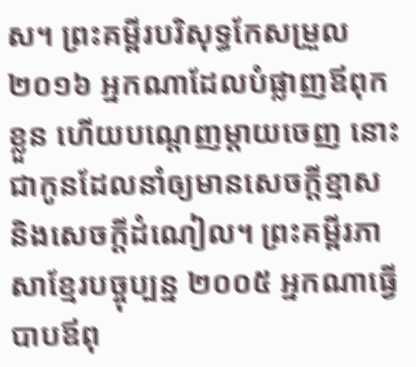ស។ ព្រះគម្ពីរបរិសុទ្ធកែសម្រួល ២០១៦ អ្នកណាដែលបំផ្លាញឪពុកខ្លួន ហើយបណ្តេញម្តាយចេញ នោះជាកូនដែលនាំឲ្យមានសេចក្ដីខ្មាស និងសេចក្ដីដំណៀល។ ព្រះគម្ពីរភាសាខ្មែរបច្ចុប្បន្ន ២០០៥ អ្នកណាធ្វើបាបឪពុ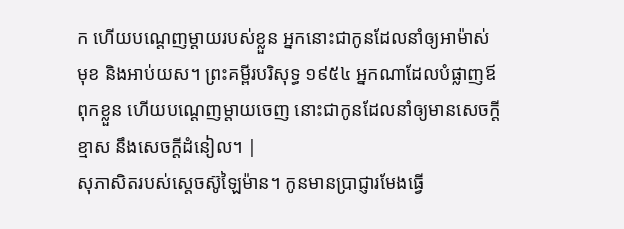ក ហើយបណ្ដេញម្ដាយរបស់ខ្លួន អ្នកនោះជាកូនដែលនាំឲ្យអាម៉ាស់មុខ និងអាប់យស។ ព្រះគម្ពីរបរិសុទ្ធ ១៩៥៤ អ្នកណាដែលបំផ្លាញឪពុកខ្លួន ហើយបណ្តេញម្តាយចេញ នោះជាកូនដែលនាំឲ្យមានសេចក្ដីខ្មាស នឹងសេចក្ដីដំនៀល។ |
សុភាសិតរបស់ស្តេចស៊ូឡៃម៉ាន។ កូនមានប្រាជ្ញារមែងធ្វើ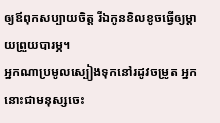ឲ្យឪពុកសប្បាយចិត្ត រីឯកូនខិលខូចធ្វើឲ្យម្ដាយព្រួយបារម្ភ។
អ្នកណាប្រមូលស្បៀងទុកនៅរដូវចម្រូត អ្នកនោះជាមនុស្សចេះ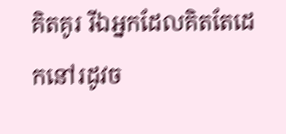គិតគូរ រីឯអ្នកដែលគិតតែដេកនៅរដូវច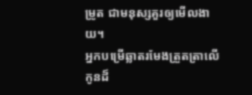ម្រូត ជាមនុស្សគួរឲ្យមើលងាយ។
អ្នកបម្រើឆ្លាតរមែងត្រួតត្រាលើកូនដ៏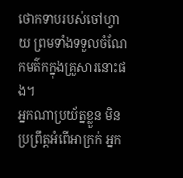ថោកទាបរបស់ចៅហ្វាយ ព្រមទាំងទទួលចំណែកមត៌កក្នុងគ្រួសារនោះផង។
អ្នកណាប្រយ័ត្នខ្លួន មិនប្រព្រឹត្តអំពើអាក្រក់ អ្នក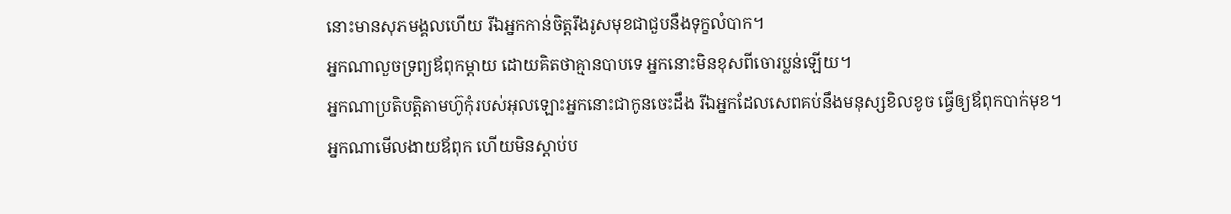នោះមានសុភមង្គលហើយ រីឯអ្នកកាន់ចិត្តរឹងរូសមុខជាជួបនឹងទុក្ខលំបាក។
អ្នកណាលួចទ្រព្យឪពុកម្ដាយ ដោយគិតថាគ្មានបាបទេ អ្នកនោះមិនខុសពីចោរប្លន់ឡើយ។
អ្នកណាប្រតិបត្តិតាមហ៊ូកុំរបស់អុលឡោះអ្នកនោះជាកូនចេះដឹង រីឯអ្នកដែលសេពគប់នឹងមនុស្សខិលខូច ធ្វើឲ្យឪពុកបាក់មុខ។
អ្នកណាមើលងាយឪពុក ហើយមិនស្ដាប់ប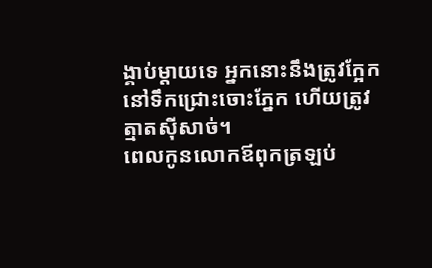ង្គាប់ម្ដាយទេ អ្នកនោះនឹងត្រូវក្អែកនៅទឹកជ្រោះចោះភ្នែក ហើយត្រូវត្មាតស៊ីសាច់។
ពេលកូនលោកឪពុកត្រឡប់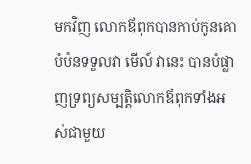មកវិញ លោកឪពុកបានកាប់កូនគោបំប៉នទទួលវា មើល៍ វានេះ បានបំផ្លាញទ្រព្យសម្បត្តិលោកឪពុកទាំងអស់ជាមួយ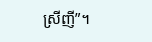ស្រីញី”។